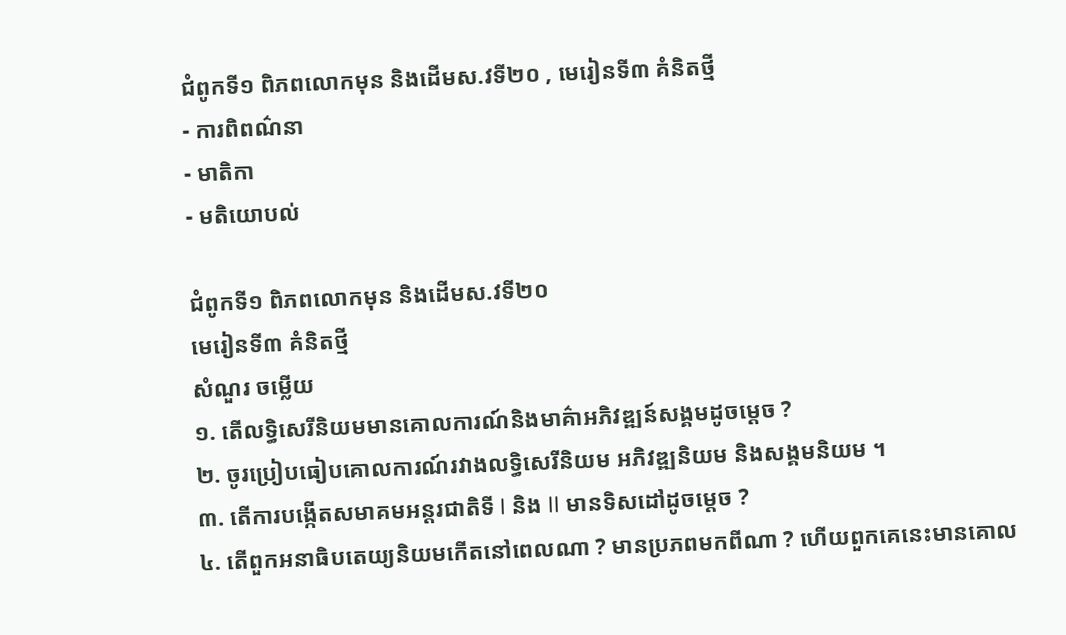ជំពូកទី១ ពិភពលោកមុន និងដើមស.វទី២០ , មេរៀនទី៣ គំនិតថ្មី
- ការពិពណ៌នា
- មាតិកា
- មតិយោបល់

ជំពូកទី១ ពិភពលោកមុន និងដើមស.វទី២០
មេរៀនទី៣ គំនិតថ្មី
សំណួរ ចម្លើយ
១. តើលទ្ធិសេរីនិយមមានគោលការណ៍និងមាគ៌ាអភិវឌ្ឍន៍សង្គមដូចម្ដេច ?
២. ចូរប្រៀបធៀបគោលការណ៍រវាងលទ្ធិសេរីនិយម អភិវឌ្ឍនិយម និងសង្គមនិយម ។
៣. តើការបង្កើតសមាគមអន្តរជាតិទី I និង II មានទិសដៅដូចម្ដេច ?
៤. តើពួកអនាធិបតេយ្យនិយមកើតនៅពេលណា ? មានប្រភពមកពីណា ? ហើយពួកគេនេះមានគោល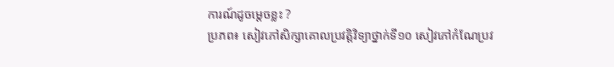ការណ៍ដូចម្ដេចខ្លះ ?
ប្រភព៖ សៀវភៅសិក្សាគោលប្រវត្តិវិទ្យាថ្នាក់ទី១០ សៀវភៅកំណែប្រវ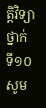ត្តិវិទ្យាថ្នាក់ទី១០
សូម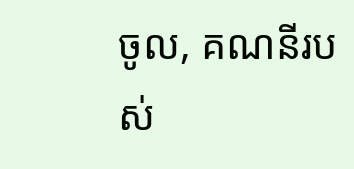ចូល, គណនីរបស់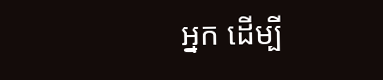អ្នក ដើម្បី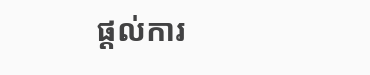ផ្តល់ការ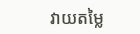វាយតម្លៃ